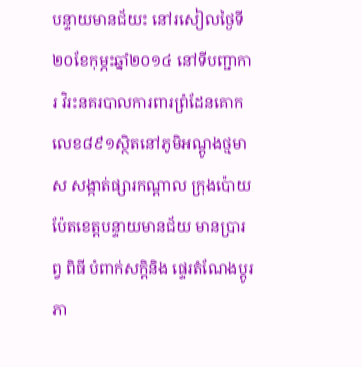បន្ទាយមានជ័យះ នៅរសៀលថ្ងៃទី២០ខែកុម្ភះឆ្នាំ២០១៤ នៅទីបញ្ជាការ វិរះនគរបាលការពារព្រំដែនគោក លេខ៨៩១ស្ថិតនៅភូមិអណ្ដូងថ្មមាស សង្កាត់ផ្សារកណ្ដាល ក្រុងប៉ោយប៉ែតខេត្តបន្ទាយមានជ័យ មានប្រារព្វ ពិធី បំពាក់សក្តិនិង ផ្ទេរតំណែងប្ដូរភា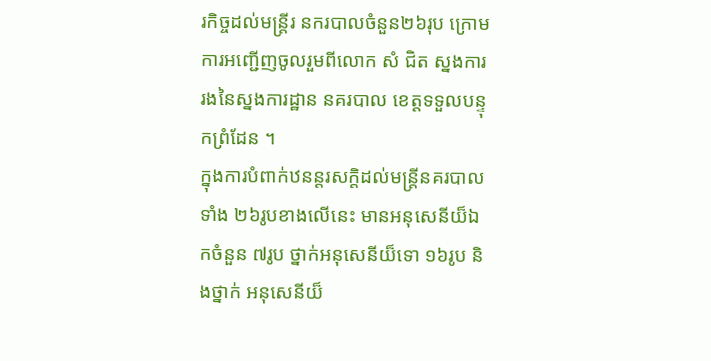រកិច្ចដល់មន្ត្រីរ នករបាលចំនួន២៦រុប ក្រោមការអញ្ជើញចូលរួមពីលោក សំ ជិត ស្នងការរងនៃស្នងការដ្ឋាន នគរបាល ខេត្តទទួលបន្ទុកព្រំដែន ។
ក្នុងការបំពាក់ឋនន្តរសក្តិដល់មន្ត្រីនគរបាលទាំង ២៦រូបខាងលើនេះ មានអនុសេនីយ៏ឯកចំនួន ៧រូប ថ្នាក់អនុសេនីយ៏ទោ ១៦រូប និងថ្នាក់ អនុសេនីយ៏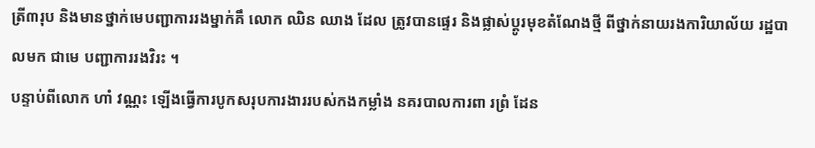ត្រី៣រុប និងមានថ្នាក់មេបញ្ជាការរងម្នាក់គឹ លោក ឈិន ឈាង ដែល ត្រូវបានផ្ទេរ និងផ្លាស់ប្ដូរមុខតំណែងថ្មី ពីថ្នាក់នាយរងការិយាល័យ រដ្ឋបាលមក ជាមេ បញ្ជាការរងវិរះ ។
បន្ទាប់ពីលោក ហាំ វណ្ណះ ឡើងធ្វើការបូកសរុបការងាររបស់កងកម្លាំង នគរបាលការពា រព្រំ ដែន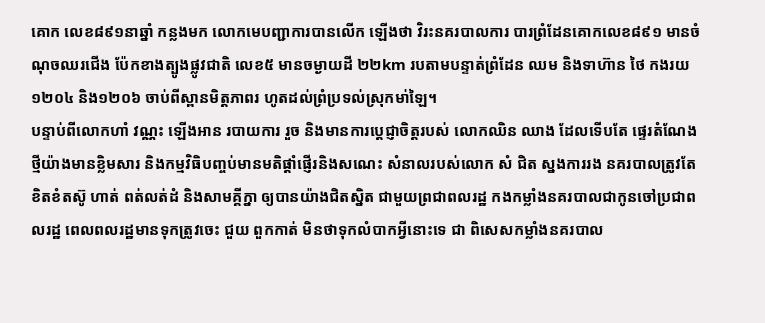គោក លេខ៨៩១នាឆ្នាំ កន្លងមក លោកមេបញ្ជាការបានលើក ឡើងថា វិរះនគរបាលការ បារព្រំដែនគោកលេខ៨៩១ មានចំណុចឈរជើង ប៉ែកខាងត្បូងផ្លូវជាតិ លេខ៥ មានចម្ងាយដី ២២km របតាមបន្ទាត់ព្រំដែន ឈម និងទាហ៊ាន ថៃ កងរយ ១២០៤ និង១២០៦ ចាប់ពីស្ពានមិត្តភាពរ ហូតដល់ព្រំប្រទល់ស្រុកមា់ឡៃ។
បន្ទាប់ពីលោកហាំ វណ្ណះ ឡើងអាន របាយការ រួច និងមានការប្ដេជ្ញាចិត្តរបស់ លោកឈិន ឈាង ដែលទើបតែ ផ្ទេរតំណែងថ្មីយ៉ាងមានខ្លិមសារ និងកម្មវិធិបញ្ចប់មានមតិផ្ដាំផ្ញើរនិងសណេះ សំនាលរបស់លោក សំ ជិត ស្នងការរង នគរបាលត្រូវតែខិតខំតស៊ូ ហាត់ ពត់លត់ដំ និងសាមគ្គីក្នា ឲ្យបានយ៉ាងជិតស្និត ជាមួយព្រជាពលរដ្ឋ កងកម្លាំងនគរបាលជាកូនចៅប្រជាពលរដ្ឋ ពេលពលរដ្ឋមានទុកត្រូវចេះ ជួយ ពួកកាត់ មិនថាទុកលំបាកអ្វីនោះទេ ជា ពិសេសកម្លាំងនគរបាល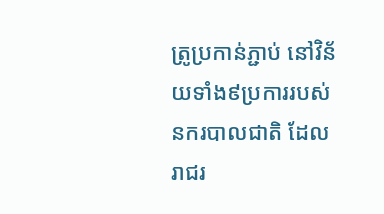ត្រូប្រកាន់ភ្ជាប់ នៅវិន័យទាំង៩ប្រការរបស់នករបាលជាតិ ដែលរាជរ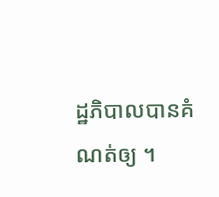ដ្ឋភិបាលបានគំណត់ឲ្យ ។